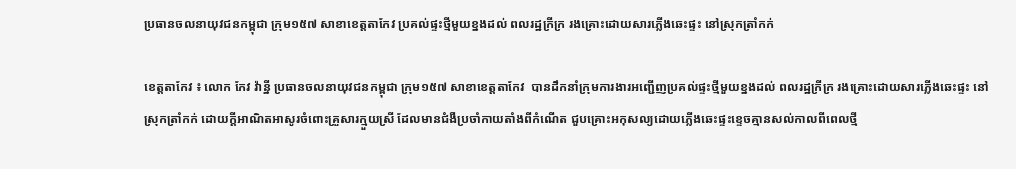ប្រធានចលនាយុវជនកម្ពុជា ក្រុម១៥៧ សាខាខេត្តតាកែវ ប្រគល់ផ្ទះថ្មីមួយខ្នងដល់ ពលរដ្ឋក្រីក្រ រងគ្រោះដោយសារភ្លើងឆេះផ្ទះ នៅស្រុកត្រាំកក់

ខេត្តតាកែវ ៖ លោក កែវ វ៉ាន្នី ប្រធានចលនាយុវជនកម្ពុជា ក្រុម១៥៧ សាខាខេត្តតាកែវ  បានដឹកនាំក្រុមការងារអញ្ជើញប្រគល់ផ្ទះថ្មីមួយខ្នងដល់ ពលរដ្ឋក្រីក្រ រងគ្រោះដោយសារភ្លើងឆេះផ្ទះ នៅស្រុកត្រាំកក់ ដោយក្ដីអាណិតអាសូរចំពោះគ្រួសារក្មួយស្រី ដែលមានជំងឺប្រចាំកាយតាំងពីកំណើត ជួបគ្រោះអកុសល្យដោយភ្លើងឆេះផ្ទះខ្ទេចគ្មានសល់កាលពីពេលថ្មី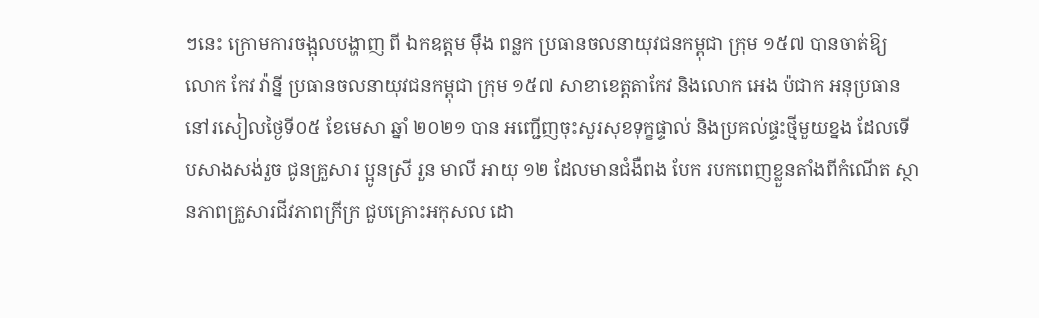ៗនេះ ក្រោមការចង្អុលបង្ហាញ ពី ឯកឧត្តម ម៉ឹង ពន្លក ប្រធានចលនាយុវជនកម្ពុជា ក្រុម ១៥៧ បានចាត់ឱ្យ លោក កែវ វ៉ាន្នី ប្រធានចលនាយុវជនកម្ពុជា ក្រុម ១៥៧ សាខាខេត្តតាកែវ និងលោក អេង ប៉ជាក អនុប្រធាន នៅរសៀលថ្ងៃទី០៥ ខែមេសា ឆ្នាំ ២០២១ បាន អញ្ជើញចុះសួរសុខទុក្ខផ្ទាល់ និងប្រគល់ផ្ទះថ្មីមួយខ្នង ដែលទើបសាងសង់រួច ជូនគ្រួសារ ប្អូនស្រី រួន មាលី អាយុ ១២ ដែលមានជំងឺពង បែក របកពេញខ្លួនតាំងពីកំណើត ស្ថានភាពគ្រួសារជីវភាពក្រីក្រ ជួបគ្រោះអកុសល ដោ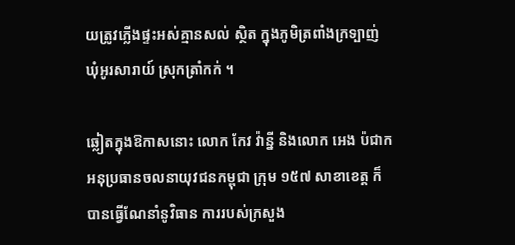យត្រូវភ្លើងផ្ទះអស់គ្មានសល់ ស្ថិត ក្នុងភូមិត្រពាំងក្រទ្បាញ់ ឃុំអូរសារាយ៍ ស្រុកត្រាំកក់ ។

ឆ្លៀតក្នុងឱកាសនោះ លោក កែវ វ៉ាន្នី និងលោក អេង ប៉ជាក អនុប្រធានចលនាយុវជនកម្ពុជា ក្រុម ១៥៧ សាខាខេត្ត ក៏បានធ្វើណែនាំនូវិធាន ការរបស់ក្រសួង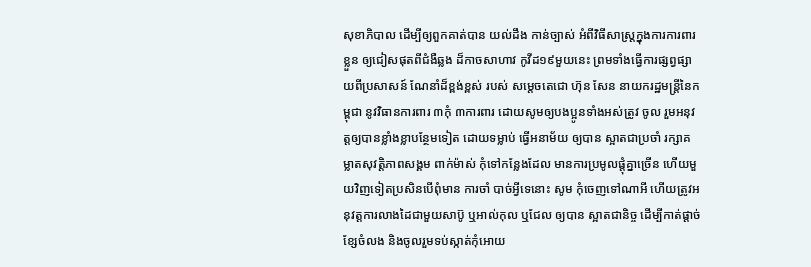សុខាភិបាល ដើម្បីឲ្យពួកគាត់បាន យល់ដឹង កាន់ច្បាស់ អំពីវិធីសាស្រ្តក្នុងការការពារខ្លួន ឲ្យជៀសផុតពីជំងឺឆ្លង ដ៏កាចសាហាវ កូវីដ១៩មួយនេះ ព្រមទាំងធ្វើការផ្សព្វផ្សាយពីប្រសាសន៍ ណែនាំដ៏ខ្ពង់ខ្ពស់ របស់ សម្តេចតេជោ ហ៊ុន សែន នាយករដ្ឋមន្ត្រីនៃកម្ពុជា នូវវិធានការពារ ៣កុំ ៣ការពារ ដោយសូមឲ្យបងប្អូនទាំងអស់ត្រូវ ចូល រួមអនុវត្តឲ្យបានខ្លាំងខ្លាបន្ថែមទៀត ដោយទម្លាប់ ធ្វើអនាម័យ ឲ្យបាន ស្អាតជាប្រចាំ រក្សាគម្លាតសុវត្តិភាពសង្គម ពាក់ម៉ាស់ កុំទៅកន្លែងដែល មានការប្រមូលផ្តុំគ្នាច្រើន ហើយមួយវិញទៀតប្រសិនបើពុំមាន ការចាំ បាច់អ្វីទេនោះ សូម កុំចេញទៅណាអី ហើយត្រូវអនុវត្តការលាងដៃជាមួយសាប៊ូ ឬអាល់កុល ឬជែល ឲ្យបាន ស្អាតជានិច្ច ដើម្បីកាត់ផ្តាច់ខ្សែចំលង និងចូលរួមទប់ស្កាត់កុំអោយ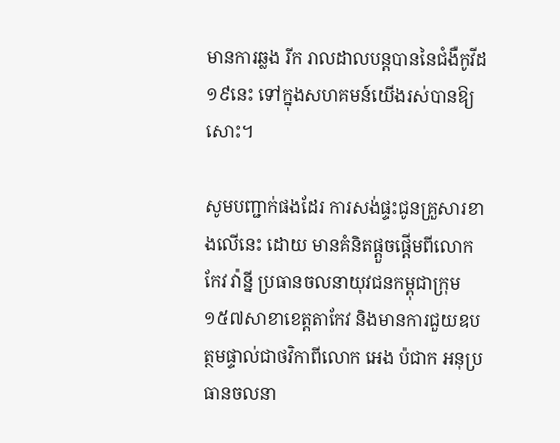មានការឆ្លង រីក រាលដាលបន្តបាននៃជំងឺកូវីដ១៩នេះ ទៅក្នុងសហគមន៍យើងរស់បានឱ្យសោះ។

សូមបញ្ជាក់ផងដែរ ការសង់ផ្ទះជូនគ្រួសារខាងលើនេះ ដោយ មានគំនិតផ្តួចផ្តើមពីលោក កែវ វ៉ាន្នី ប្រធានចលនាយុវជនកម្ពុជាក្រុម១៥៧សាខាខេត្តតាកែវ និងមានការជួយឧបត្ថមផ្ទាល់ជាថវិកាពីលោក អេង ប៉ជាក អនុប្រធានចលនា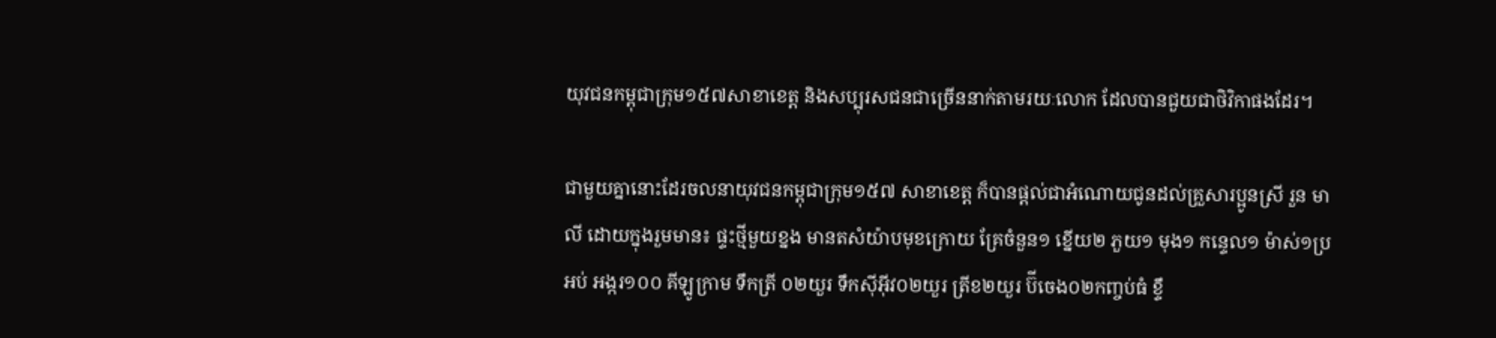យុវជនកម្ពុជាក្រុម១៥៧សាខាខេត្ត និងសប្បុរសជនជាច្រើននាក់តាមរយៈលោក ដែលបានជួយជាថិវិកាផងដែរ។

ជាមួយគ្នានោះដែរចលនាយុវជនកម្ពុជាក្រុម១៥៧ សាខាខេត្ត ក៏បានផ្តល់ជាអំណោយជូនដល់គ្រួសារប្អូនស្រី រួន មាលី ដោយក្នុងរួមមាន៖ ផ្ទះថ្មីមួយខ្នង មានតសំយ៉ាបមុខក្រោយ គ្រែចំនួន១ ខ្នើយ២ ភួយ១ មុង១ កន្ទេល១ ម៉ាស់១ប្រអប់ អង្ករ១០០ គីឡូក្រាម ទឹកត្រី ០២យួរ ទឹកស៊ីអ៊ីវ០២យួរ ត្រីខ២យួរ ប៊ីចេង០២កញ្ចប់ធំ ខ្ទឹ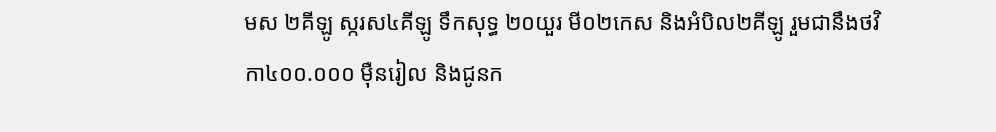មស ២គីឡូ ស្ករស៤គីឡូ ទឹកសុទ្ធ ២០យួរ មី០២កេស និងអំបិល២គីឡូ រួមជានឹងថវិកា៤០០.០០០ ម៉ឺនរៀល និងជូនក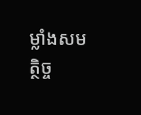ម្លាំងសមត្ថិច្ច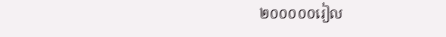២០០០០០រៀល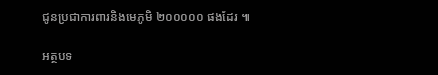ជូនប្រជាការពារនិងមេភូមិ ២០០០០០ ផងដែរ ៕

អត្ថបទ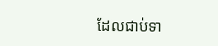ដែលជាប់ទា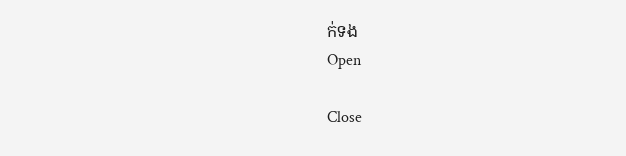ក់ទង
Open

Close